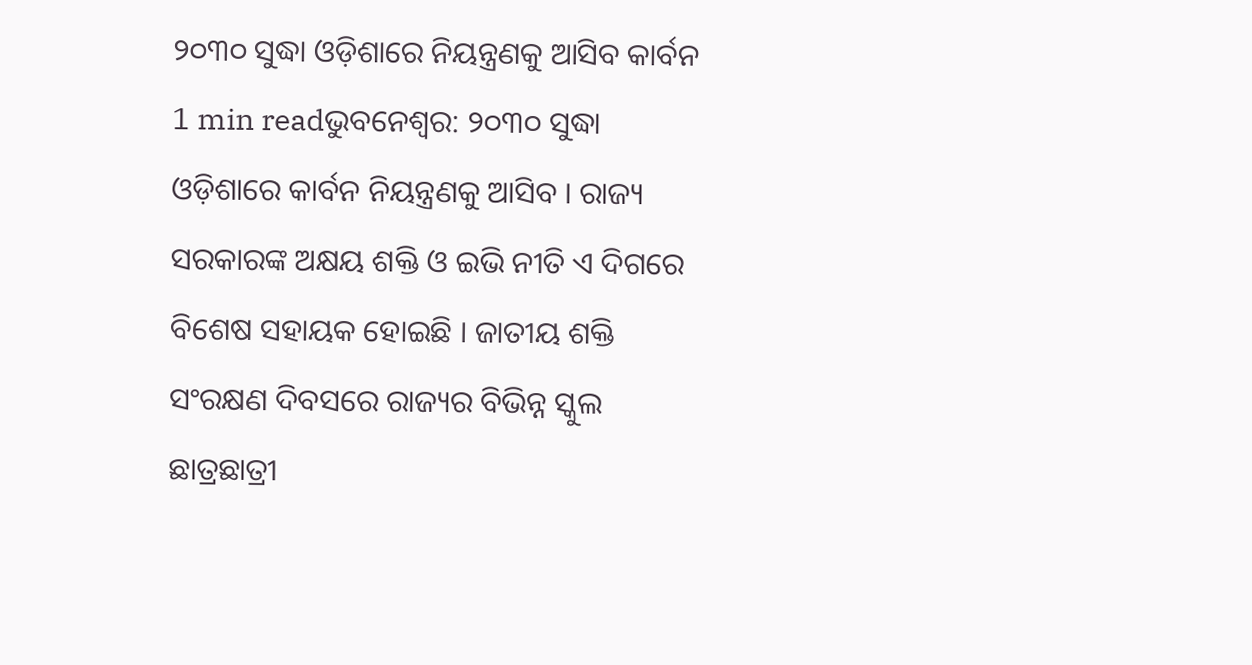୨୦୩୦ ସୁଦ୍ଧା ଓଡ଼ିଶାରେ ନିୟନ୍ତ୍ରଣକୁ ଆସିବ କାର୍ବନ
1 min readଭୁବନେଶ୍ବର: ୨୦୩୦ ସୁଦ୍ଧା ଓଡ଼ିଶାରେ କାର୍ବନ ନିୟନ୍ତ୍ରଣକୁ ଆସିବ । ରାଜ୍ୟ ସରକାରଙ୍କ ଅକ୍ଷୟ ଶକ୍ତି ଓ ଇଭି ନୀତି ଏ ଦିଗରେ ବିଶେଷ ସହାୟକ ହୋଇଛି । ଜାତୀୟ ଶକ୍ତି ସଂରକ୍ଷଣ ଦିବସରେ ରାଜ୍ୟର ବିଭିନ୍ନ ସ୍କୁଲ ଛାତ୍ରଛାତ୍ରୀ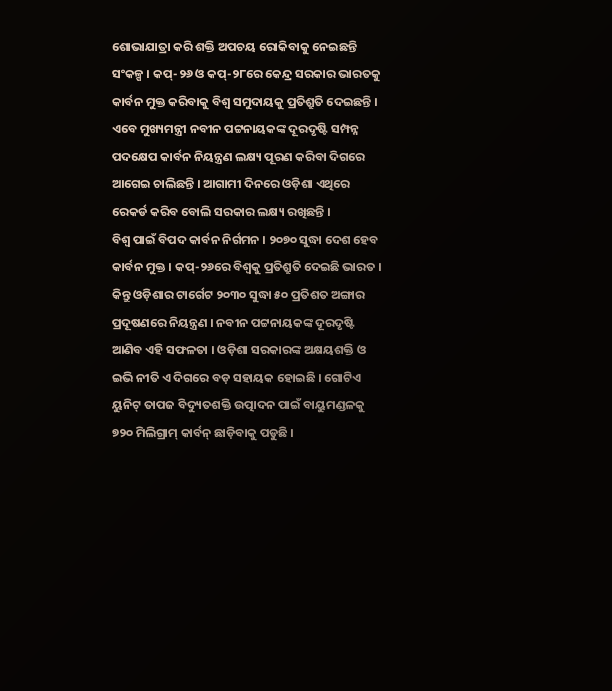ଶୋଭାଯାତ୍ରା କରି ଶକ୍ତି ଅପଚୟ ରୋକିବାକୁ ନେଇଛନ୍ତି ସଂକଳ୍ପ । କପ୍-୨୬ ଓ କପ୍-୨୮ରେ କେନ୍ଦ୍ର ସରକାର ଭାରତକୁ କାର୍ବନ ମୁକ୍ତ କରିବାକୁ ବିଶ୍ବ ସମୁଦାୟକୁ ପ୍ରତିଶ୍ରୁତି ଦେଇଛନ୍ତି । ଏବେ ମୁଖ୍ୟମନ୍ତ୍ରୀ ନବୀନ ପଟ୍ଟନାୟକଙ୍କ ଦୂରଦୃଷ୍ଟି ସମ୍ପନ୍ନ ପଦକ୍ଷେପ କାର୍ବନ ନିୟନ୍ତ୍ରଣ ଲକ୍ଷ୍ୟ ପୂରଣ କରିବା ଦିଗରେ ଆଗେଇ ଚାଲିଛନ୍ତି । ଆଗାମୀ ଦିନରେ ଓଡ଼ିଶା ଏଥିରେ ରେକର୍ଡ କରିବ ବୋଲି ସରକାର ଲକ୍ଷ୍ୟ ରଖିଛନ୍ତି ।
ବିଶ୍ବ ପାଇଁ ବିପଦ କାର୍ବନ ନିର୍ଗମନ । ୨୦୭୦ ସୁଦ୍ଧା ଦେଶ ହେବ କାର୍ବନ ମୁକ୍ତ । କପ୍-୨୬ରେ ବିଶ୍ବକୁ ପ୍ରତିଶ୍ରୁତି ଦେଇଛି ଭାରତ । କିନ୍ତୁ ଓଡ଼ିଶାର ଟାର୍ଗେଟ ୨୦୩୦ ସୁଦ୍ଧା ୫୦ ପ୍ରତିଶତ ଅଙ୍ଗାର ପ୍ରଦୂଷଣରେ ନିୟନ୍ତ୍ରଣ । ନବୀନ ପଟ୍ଟନାୟକଙ୍କ ଦୂରଦୃଷ୍ଟି ଆଣିବ ଏହି ସଫଳତା । ଓଡ଼ିଶା ସରକାରଙ୍କ ଅକ୍ଷୟଶକ୍ତି ଓ ଇଭି ନୀତି ଏ ଦିଗରେ ବଡ଼ ସହାୟକ ହୋଇଛି । ଗୋଟିଏ ୟୁନିଟ୍ ତାପଜ ବିଦ୍ୟୁତଶକ୍ତି ଉତ୍ପାଦନ ପାଇଁ ବାୟୁମଣ୍ଡଳକୁ ୭୨୦ ମିଲିଗ୍ରାମ୍ କାର୍ବନ୍ ଛାଡ଼ିବାକୁ ପଡୁଛି ।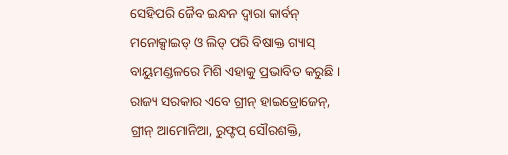ସେହିପରି ଜୈବ ଇନ୍ଧନ ଦ୍ବାରା କାର୍ବନ୍ ମନୋକ୍ସାଇଡ୍ ଓ ଲିଡ୍ ପରି ବିଷାକ୍ତ ଗ୍ୟାସ୍ ବାୟୁମଣ୍ଡଳରେ ମିଶି ଏହାକୁ ପ୍ରଭାବିତ କରୁଛି ।
ରାଜ୍ୟ ସରକାର ଏବେ ଗ୍ରୀନ୍ ହାଇଡ୍ରୋଜେନ୍, ଗ୍ରୀନ୍ ଆମୋନିଆ, ରୁଫ୍ଟପ୍ ସୌରଶକ୍ତି,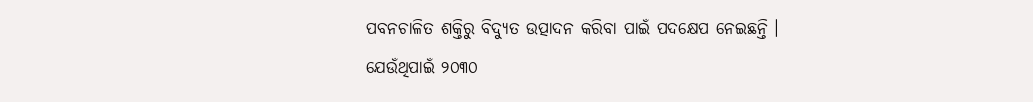ପବନଚାଳିତ ଶକ୍ତିରୁ ବିଦ୍ୟୁତ ଉତ୍ପାଦନ କରିବା ପାଇଁ ପଦକ୍ଷେପ ନେଇଛନ୍ତି । ଯେଉଁଥିପାଇଁ ୨୦୩୦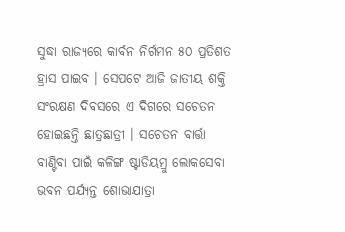ସୁଦ୍ଧା ରାଜ୍ୟରେ କାର୍ବନ ନିର୍ଗମନ ୫୦ ପ୍ରତିଶତ ହ୍ରାସ ପାଇବ । ସେପଟେ ଆଜି ଜାତୀୟ ଶକ୍ତି ସଂରକ୍ଷଣ ଦିବସରେ ଏ ଦିଗରେ ସଚେତନ ହୋଇଛନ୍ତି ଛାତ୍ରଛାତ୍ରୀ । ସଚେତନ ବାର୍ତ୍ତା ବାଣ୍ଟିବା ପାଇଁ କଳିଙ୍ଗ ଷ୍ଟାଡିୟମ୍ରୁ ଲୋକସେବା ଭବନ ପର୍ଯ୍ୟନ୍ତ ଶୋଭାଯାତ୍ରା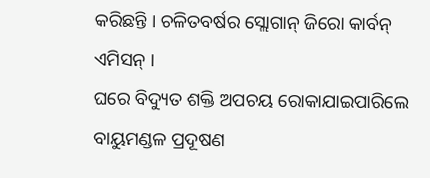କରିଛନ୍ତି । ଚଳିତବର୍ଷର ସ୍ଲୋଗାନ୍ ଜିରୋ କାର୍ବନ୍ ଏମିସନ୍ ।
ଘରେ ବିଦ୍ୟୁତ ଶକ୍ତି ଅପଚୟ ରୋକାଯାଇପାରିଲେ ବାୟୁମଣ୍ଡଳ ପ୍ରଦୂଷଣ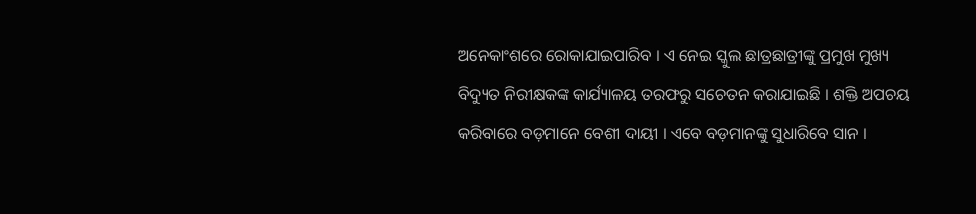ଅନେକାଂଶରେ ରୋକାଯାଇପାରିବ । ଏ ନେଇ ସ୍କୁଲ ଛାତ୍ରଛାତ୍ରୀଙ୍କୁ ପ୍ରମୁଖ ମୁଖ୍ୟ ବିଦ୍ୟୁତ ନିରୀକ୍ଷକଙ୍କ କାର୍ଯ୍ୟାଳୟ ତରଫରୁ ସଚେତନ କରାଯାଇଛି । ଶକ୍ତି ଅପଚୟ କରିବାରେ ବଡ଼ମାନେ ବେଶୀ ଦାୟୀ । ଏବେ ବଡ଼ମାନଙ୍କୁ ସୁଧାରିବେ ସାନ ।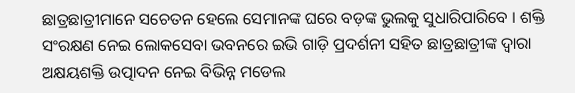ଛାତ୍ରଛାତ୍ରୀମାନେ ସଚେତନ ହେଲେ ସେମାନଙ୍କ ଘରେ ବଡ଼ଙ୍କ ଭୁଲକୁ ସୁଧାରିପାରିବେ । ଶକ୍ତି ସଂରକ୍ଷଣ ନେଇ ଲୋକସେବା ଭବନରେ ଇଭି ଗାଡ଼ି ପ୍ରଦର୍ଶନୀ ସହିତ ଛାତ୍ରଛାତ୍ରୀଙ୍କ ଦ୍ବାରା ଅକ୍ଷୟଶକ୍ତି ଉତ୍ପାଦନ ନେଇ ବିଭିନ୍ନ ମଡେଲ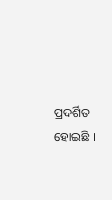ପ୍ରଦର୍ଶିତ ହୋଇଛି ।